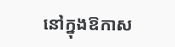នៅក្នុងឱកាស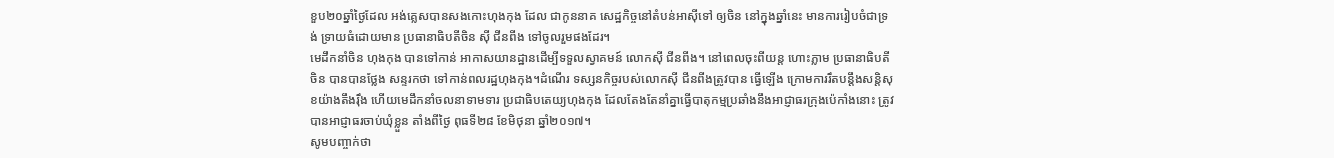ខួប២០ឆ្នាំថ្ងៃដែល អង់គ្លេសបានសងកោះហុងកុង ដែល ជាកូននាគ សេដ្ឋកិច្ចនៅតំបន់អាស៊ីទៅ ឲ្យចិន នៅក្នុងឆ្នាំនេះ មានការរៀបចំជាទ្រង់ ទ្រាយធំដោយមាន ប្រធានាធិបតីចិន ស៊ី ជីនពីង ទៅចូលរួមផងដែរ។
មេដឹកនាំចិន ហុងកុង បានទៅកាន់ អាកាសយានដ្ឋានដើម្បីទទួលស្វាគមន៍ លោកស៊ី ជីនពីង។ នៅពេលចុះពីយន្ត ហោះភ្លាម ប្រធានាធិបតីចិន បានបានថ្លែង សន្ទរកថា ទៅកាន់ពលរដ្ឋហុងកុង។ដំណើរ ទស្សនកិច្ចរបស់លោកស៊ី ជីនពីងត្រូវបាន ធ្វើឡើង ក្រោមការរឹតបន្តឹងសន្តិសុខយ៉ាងតឹងរ៉ឹង ហើយមេដឹកនាំចលនាទាមទារ ប្រជាធិបតេយ្យហុងកុង ដែលតែងតែនាំគ្នាធ្វើបាតុកម្មប្រឆាំងនឹងអាជ្ញាធរក្រុងប៉េកាំងនោះ ត្រូវបានអាជ្ញាធរចាប់ឃុំខ្លួន តាំងពីថ្ងៃ ពុធទី២៨ ខែមិថុនា ឆ្នាំ២០១៧។
សូមបញ្ចាក់ថា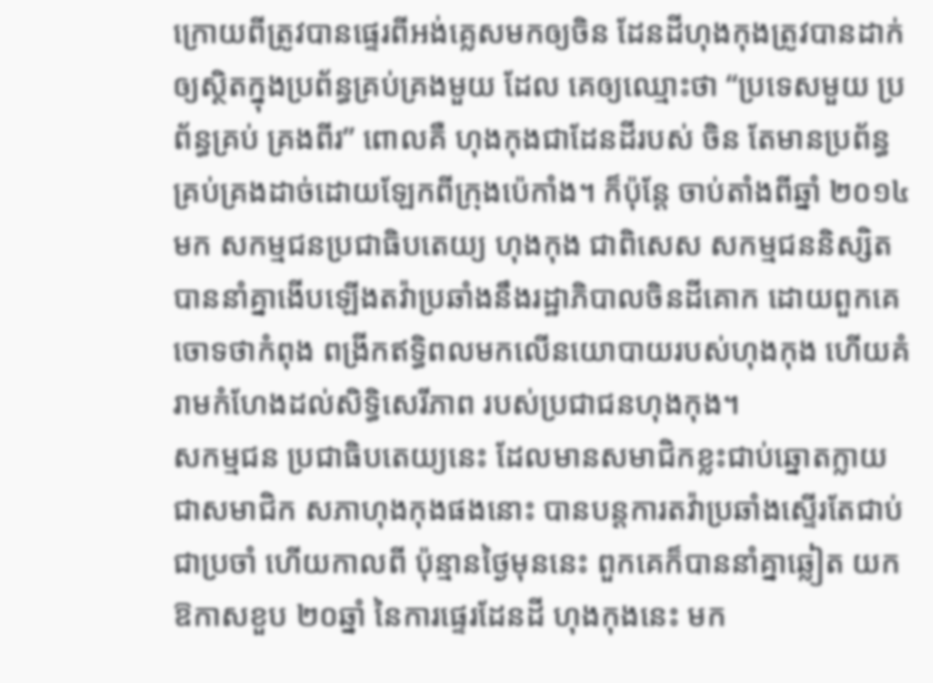ក្រោយពីត្រូវបានផ្ទេរពីអង់គ្លេសមកឲ្យចិន ដែនដីហុងកុងត្រូវបានដាក់ឲ្យស្ថិតក្នុងប្រព័ន្ធគ្រប់គ្រងមួយ ដែល គេឲ្យឈ្មោះថា “ប្រទេសមួយ ប្រព័ន្ធគ្រប់ គ្រងពីរ” ពោលគឺ ហុងកុងជាដែនដីរបស់ ចិន តែមានប្រព័ន្ធគ្រប់គ្រងដាច់ដោយឡែកពីក្រុងប៉េកាំង។ ក៏ប៉ុន្តែ ចាប់តាំងពីឆ្នាំ ២០១៤មក សកម្មជនប្រជាធិបតេយ្យ ហុងកុង ជាពិសេស សកម្មជននិស្សិតបាននាំគ្នាងើបឡើងតវ៉ាប្រឆាំងនឹងរដ្ឋាភិបាលចិនដីគោក ដោយពួកគេចោទថាកំពុង ពង្រីកឥទ្ធិពលមកលើនយោបាយរបស់ហុងកុង ហើយគំរាមកំហែងដល់សិទ្ធិសេរីភាព របស់ប្រជាជនហុងកុង។
សកម្មជន ប្រជាធិបតេយ្យនេះ ដែលមានសមាជិកខ្លះជាប់ឆ្នោតក្លាយជាសមាជិក សភាហុងកុងផងនោះ បានបន្តការតវ៉ាប្រឆាំងស្ទើរតែជាប់ជាប្រចាំ ហើយកាលពី ប៉ុន្មានថ្ងៃមុននេះ ពួកគេក៏បាននាំគ្នាឆ្លៀត យកឱកាសខួប ២០ឆ្នាំ នៃការផ្ទេរដែនដី ហុងកុងនេះ មក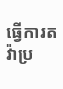ធ្វើការតវ៉ាប្រ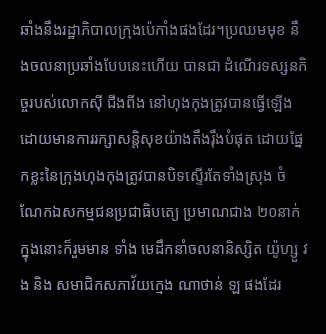ឆាំងនឹងរដ្ឋាភិបាលក្រុងប៉េកាំងផងដែរ។ប្រឈមមុខ នឹងចលនាប្រឆាំងបែបនេះហើយ បានជា ដំណើរទស្សនកិច្ចរបស់លោកស៊ី ជីងពីង នៅហុងកុងត្រូវបានធ្វើឡើង ដោយមានការរក្សាសន្តិសុខយ៉ាងតឹងរ៉ឹងបំផុត ដោយផ្នែកខ្លះនៃក្រុងហុងកុងត្រូវបានបិទស្ទើរតែទាំងស្រុង ចំណែកឯសកម្មជនប្រជាធិបតេ្យ ប្រមាណជាង ២០នាក់ ក្នុងនោះក៏រួមមាន ទាំង មេដឹកនាំចលនានិស្សិត យ៉ូហ្សួ វង និង សមាជិកសភាវ័យក្មេង ណាថាន់ ឡ ផងដែរ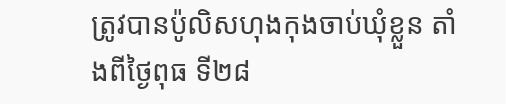ត្រូវបានប៉ូលិសហុងកុងចាប់ឃុំខ្លួន តាំងពីថ្ងៃពុធ ទី២៨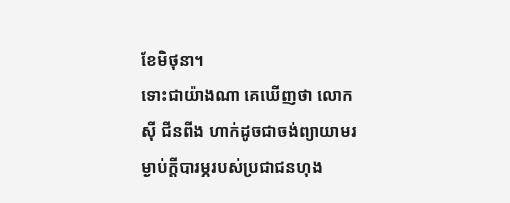ខែមិថុនា។
ទោះជាយ៉ាងណា គេឃើញថា លោក ស៊ី ជីនពីង ហាក់ដូចជាចង់ព្យាយាមរម្ងាប់ក្តីបារម្ភរបស់ប្រជាជនហុង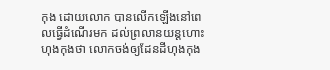កុង ដោយលោក បានលើកឡើងនៅពេលធ្វើដំណើរមក ដល់ព្រលានយន្តហោះហុងកុងថា លោកចង់ឲ្យដែនដីហុងកុង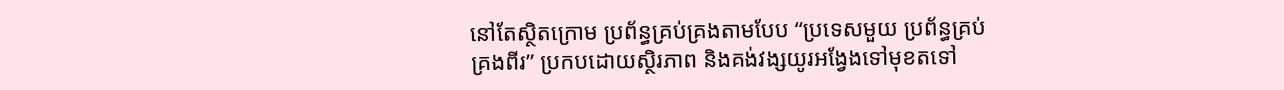នៅតែស្ថិតក្រោម ប្រព័ន្ធគ្រប់គ្រងតាមបែប “ប្រទេសមួយ ប្រព័ន្ធគ្រប់គ្រងពីរ” ប្រកបដោយស្ថិរភាព និងគង់វង្សយូរអង្វែងទៅមុខតទៅ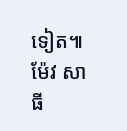ទៀត៕ ម៉ែវ សាធី